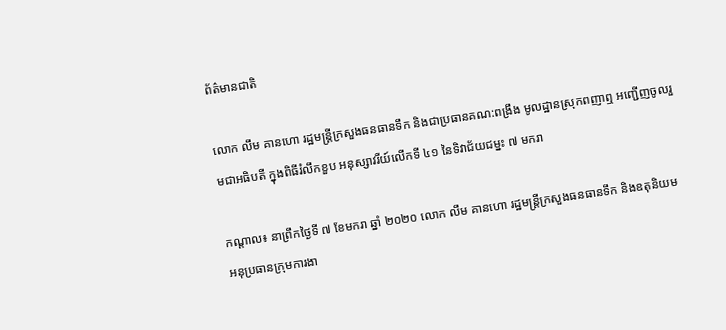ព័ត៌មានជាតិ

លោក លឹម គានហោ រដ្ឋមន្រ្តីក្រសួងធនធានទឹក និងជាប្រធានគណ:ពង្រឹង មូលដ្ឋានស្រុកពញាឮ អញ្ជើញចូលរួមជាអធិបតី ក្នុងពិធីរំលឹកខួប អនុស្សាវរីយ៍លើកទី ៤១ នៃទិវាជ័យជម្នះ ៧ មករា

កណ្តាល៖ នាព្រឹកថ្ងៃទី ៧ ខែមករា ឆ្នាំ ២០២០ លោក លឹម គានហោ រដ្ឋមន្រ្តីក្រសួងធនធានទឹក និងឧតុនិយម អនុប្រធានក្រុមការងា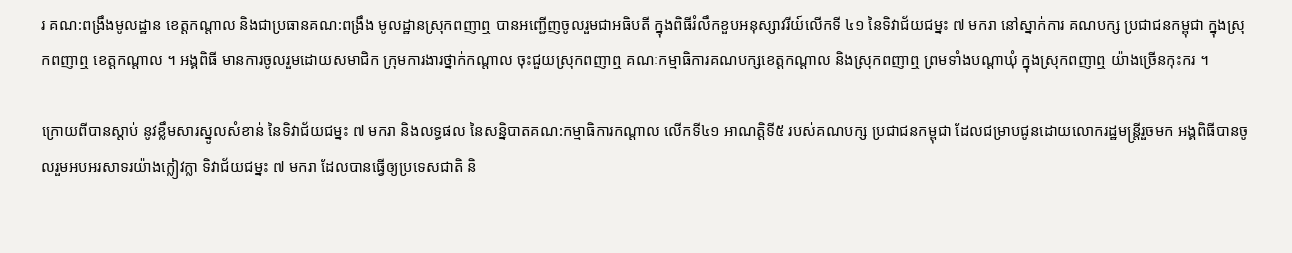រ គណ:ពង្រឹងមូលដ្ឋាន ខេត្តកណ្តាល និងជាប្រធានគណ:ពង្រឹង មូលដ្ឋានស្រុកពញាឮ បានអញ្ជើញចូលរួមជាអធិបតី ក្នុងពិធីរំលឹកខួបអនុស្សាវរីយ៍លើកទី ៤១ នៃទិវាជ័យជម្នះ ៧ មករា នៅស្នាក់ការ គណបក្ស ប្រជាជនកម្ពុជា ក្នុងស្រុកពញាឮ ខេត្តកណ្តាល ។ អង្គពិធី មានការចូលរួមដោយសមាជិក ក្រុមការងារថ្នាក់កណ្តាល ចុះជួយស្រុកពញាឮ គណៈកម្មាធិការគណបក្សខេត្តកណ្តាល និងស្រុកពញាឮ ព្រមទាំងបណ្តាឃុំ ក្នុងស្រុកពញាឮ យ៉ាងច្រើនកុះករ ។

ក្រោយពីបានស្តាប់ នូវខ្លឹមសារស្នូលសំខាន់ នៃទិវាជ័យជម្នះ ៧ មករា និងលទ្ធផល នៃសន្និបាតគណ:កម្មាធិការកណ្តាល លើកទី៤១ អាណត្តិទី៥ របស់គណបក្ស ប្រជាជនកម្ពុជា ដែលជម្រាបជូនដោយលោករដ្ឋមន្រ្តីរួចមក អង្គពិធីបានចូលរួមអបអរសាទរយ៉ាងក្លៀវក្លា ទិវាជ័យជម្នះ ៧ មករា ដែលបានធ្វើឲ្យប្រទេសជាតិ និ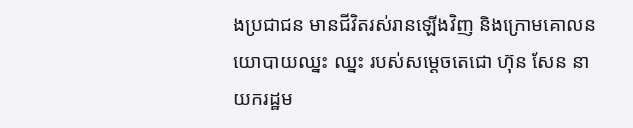ងប្រជាជន មានជីវិតរស់រានឡើងវិញ និងក្រោមគោលនយោបាយឈ្នះ ឈ្នះ របស់សម្តេចតេជោ ហ៊ុន សែន នាយករដ្ឋម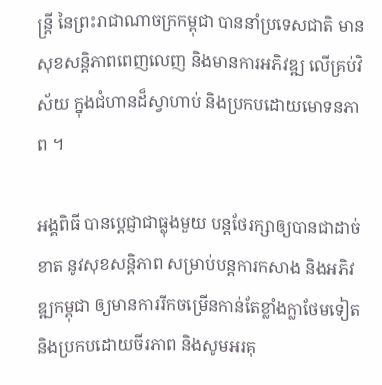ន្រ្តី នៃព្រះរាជាណាចក្រកម្ពុជា បាននាំប្រទេសជាតិ មានសុខសន្តិភាពពេញលេញ និងមានការអភិវឌ្ឍ លើគ្រប់វិស័យ ក្នុងជំហានដ៏ស្វាហាប់ និងប្រកបដោយមោទនភាព ។

អង្គពិធី បានប្តេជ្ញាជាធ្លុងមួយ បន្តថែរក្សាឲ្យបានជាដាច់ខាត នូវសុខសន្តិភាព សម្រាប់បន្តការកសាង និងអភិវឌ្ឍកម្ពុជា ឲ្យមានការរីកចម្រើនកាន់តែខ្លាំងក្លាថែមទៀត និងប្រកបដោយចីរភាព និងសូមអរគុ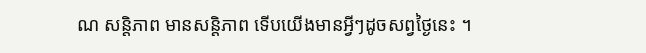ណ សន្តិភាព មានសន្តិភាព ទើបយើងមានអ្វីៗដូចសព្វថ្ងៃនេះ ។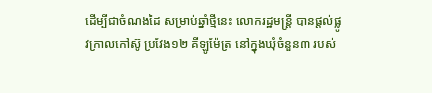ដើម្បីជាចំណងដៃ សម្រាប់ឆ្នាំថ្មីនេះ លោករដ្ឋមន្ត្រី បានផ្តល់ផ្លូវក្រាលកៅស៊ូ ប្រវែង១២ គីឡូម៉ែត្រ នៅក្នុងឃុំចំនួន៣ របស់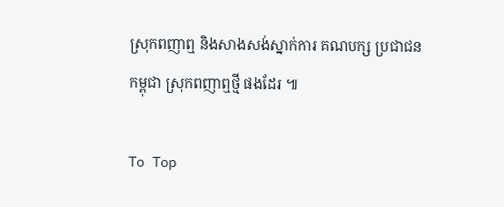ស្រុកពញាឮ និងសាងសង់ស្នាក់ការ គណបក្ស ប្រជាជន កម្ពុជា ស្រុកពញាឮថ្មី ផងដែរ ៕

To Top